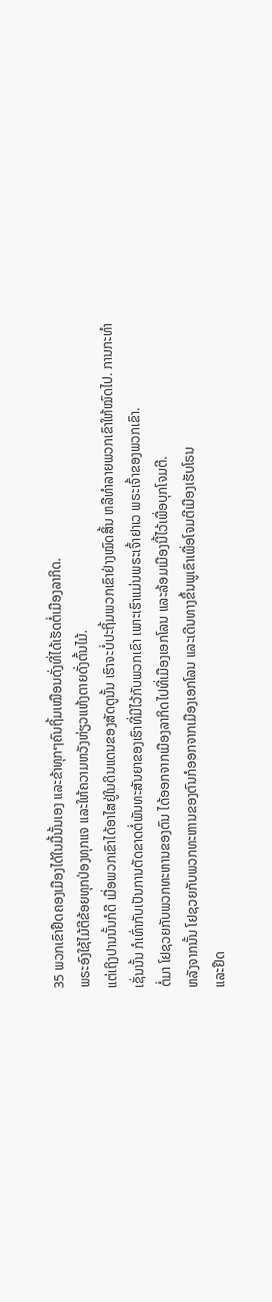35 ພວກເຂົາຢຶດຄອງເມືອງໄດ້ໃນມື້ນັ້ນເອງ ແລະຂ້າທຸກໆຄົນຖິ້ມເໝືອນດັ່ງທີ່ໄດ້ເຮັດຕໍ່ເມືອງລາກິດ.
ພຣະອົງໃຊ້ໄມ້ຕີຂ້ອຍທຸກປ່ອງທຸກແຈ ແລະໃຫ້ຄວາມຫວັງຫ່ຽວແຫ້ງຕາຍດັ່ງຕົ້ນໄມ້.
ແຕ່ເຖິງປານນັ້ນກໍດີ ເມື່ອພວກເຂົາໄດ້ອາໄສຢູ່ໃນດິນແດນຂອງສັດຕູນັ້ນ ເຮົາຈະບໍ່ປະຖິ້ມພວກເຂົາຢ່າງໝົດສິ້ນ ຫລືທຳລາຍພວກເຂົາໃຫ້ໝົດໄປ. ການກະທຳເຊັ່ນນັ້ນ ກໍເທົ່າກັບເປັນການຕັດຂາດຕໍ່ພັນທະສັນຍາຂອງເຮົາທີ່ມີໄວ້ກັບພວກເຂົາ ເພາະເຮົາແມ່ນພຣະເຈົ້າຢາເວ ພຣະເຈົ້າຂອງພວກເຂົາ.
ຕໍ່ມາ ໂຢຊວຍກັບພວກທະຫານຂອງຕົນ ໄດ້ອອກຈາກເມືອງລາກິດໄປທີ່ເມືອງເອກໂລນ ແລະລ້ອມເມືອງນີ້ໄວ້ເພື່ອບຸກໂຈມຕີ.
ຫລັງຈາກນັ້ນ ໂຢຊວຍກັບພວກທະຫານຂອງຕົນກໍອອກຈາກເມືອງເອກໂລນ ແລະເດີນທາງຂຶ້ນພູເຂົາເພື່ອໂຈມຕີເມືອງເຮັບໂຣນ
ແລະຢຶດ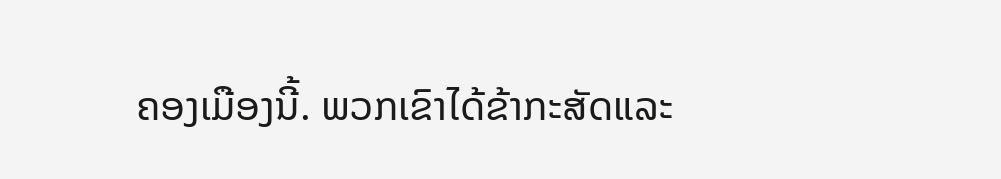ຄອງເມືອງນີ້. ພວກເຂົາໄດ້ຂ້າກະສັດແລະ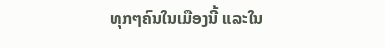ທຸກໆຄົນໃນເມືອງນີ້ ແລະໃນ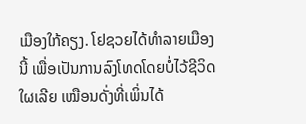ເມືອງໃກ້ຄຽງ. ໂຢຊວຍໄດ້ທຳລາຍເມືອງນີ້ ເພື່ອເປັນການລົງໂທດໂດຍບໍ່ໄວ້ຊີວິດໃຜເລີຍ ເໝືອນດັ່ງທີ່ເພິ່ນໄດ້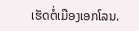ເຮັດຕໍ່ເມືອງເອກໂລນ.